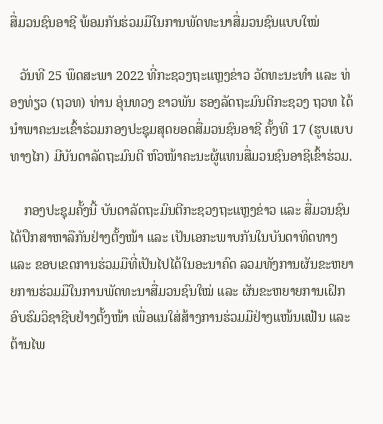ສື່ມວນຊົນອາຊີ ພ້ອມກັນຮ່ວມມືໃນການພັດທະນາສື່ມວນຊົນແບບໃໝ່

   ວັນທີ 25 ພຶດສະພາ 2022 ທີ່ກະຊວງຖະແຫຼງຂ່າວ ວັດທະນະທຳ ແລະ ທ່ອງທ່ຽວ (ຖວທ) ທ່ານ ອຸ່ນທວງ ຂາວພັນ ຮອງລັດຖະມົນຕີກະຊວງ ຖວທ ໄດ້ນຳພາຄະນະເຂົ້າຮ່ວມກອງປະຊຸມສຸດຍອດສື່ມວນຊົນອາຊີ ຄັ້ງທີ 17 (ຮູບແບບທາງໄກ) ມີບັນດາລັດຖະມົນຕີ ຫົວໜ້າຄະນະຜູ້ແທນສື່ມວນຊົນອາຊີເຂົ້າຮ່ວມ.

    ກອງປະຊຸມຄັ້ງນີ້ ບັນດາລັດຖະມົນຕີກະຊວງຖະແຫຼງຂ່າວ ແລະ ສື່ມວນຊົນ ໄດ້ປຶກສາຫາລືກັນຢ່າງຕັ້ງໜ້າ ແລະ ເປັນເອກະພາບກັນໃນບັນດາທິດທາງ ແລະ ຂອບເຂດການຮ່ວມມືທີ່ເປັນໄປໄດ້ໃນອະນາຄົດ ລວມທັງການຜັນຂະຫຍາຍການຮ່ວມມືໃນການພັດທະນາສື່ມວນຊົນໃໝ່ ແລະ ຜັນຂະຫຍາຍການເຝິກອົບຮົມວິຊາຊີບຢ່າງຕັ້ງໜ້າ ເພື່ອແນໃສ່ສ້າງການຮ່ວມມືຢ່າງແໜ້ນແຟ້ນ ແລະ ຕ້ານໄພ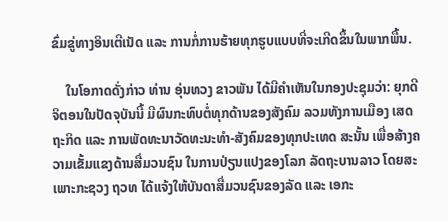ຂົ່ມຂູ່ທາງອິນເຕີເນັດ ແລະ ການກໍ່ການຮ້າຍທຸກຮູບແບບທີ່ຈະເກີດຂຶ້ນໃນພາກພື້ນ.

    ໃນໂອກາດດັ່ງກ່າວ ທ່ານ ອຸ່ນທວງ ຂາວພັນ ໄດ້ມີຄຳເຫັນໃນກອງປະຊຸມວ່າ: ຍຸກດີຈິຕອນໃນປັດຈຸບັນນີ້ ມີຜົນກະທົບຕໍ່ທຸກດ້ານຂອງສັງຄົມ ລວມທັງການເມືອງ ເສດຖະກິດ ແລະ ການພັດທະນາວັດທະນະທໍາ-ສັງຄົມຂອງທຸກປະເທດ ສະນັ້ນ ເພື່ອສ້າງຄວາມເຂັ້ມແຂງດ້ານສື່ມວນຊົນ ໃນການປ່ຽນແປງຂອງໂລກ ລັດຖະບານລາວ ໂດຍສະເພາະກະຊວງ ຖວທ ໄດ້ແຈ້ງໃຫ້ບັນດາສື່ມວນຊົນຂອງລັດ ແລະ ເອກະ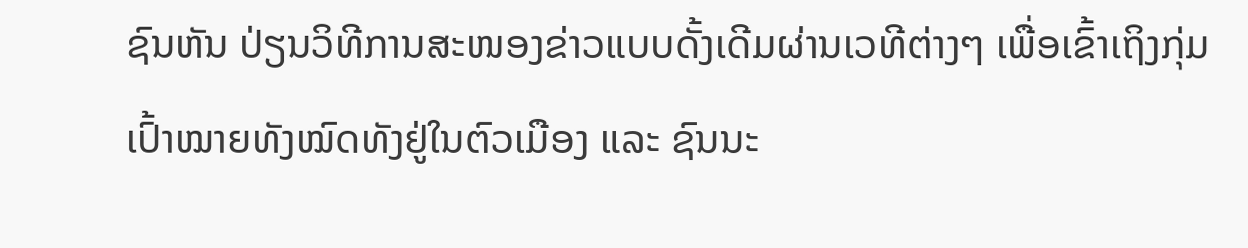ຊົນຫັນ ປ່ຽນວິທີການສະໜອງຂ່າວແບບດັ້ງເດີມຜ່ານເວທີຕ່າງໆ ເພື່ອເຂົ້າເຖິງກຸ່ມເປົ້າໝາຍທັງໝົດທັງຢູ່ໃນຕົວເມືອງ ແລະ ຊົນນະ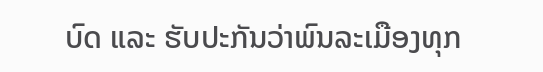ບົດ ແລະ ຮັບປະກັນວ່າພົນລະເມືອງທຸກ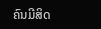ຄົນມີສິດ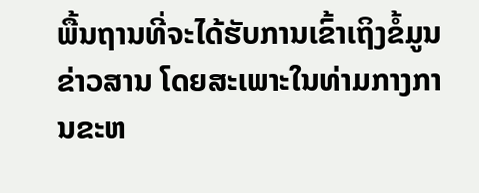ພື້ນຖານທີ່ຈະໄດ້ຮັບການເຂົ້າເຖິງຂໍ້ມູນຂ່າວສານ ໂດຍສະເພາະໃນທ່າມກາງການຂະຫ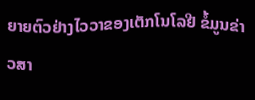ຍາຍຕົວຢ່າງໄວວາຂອງເຕັກໂນໂລຢີ ຂໍ້ມູນຂ່າວສາ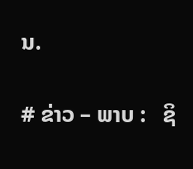ນ.

# ຂ່າວ – ພາບ :   ຊິ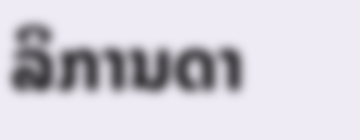ລິການດາ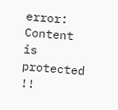error: Content is protected !!